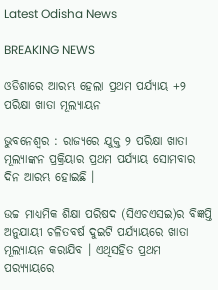Latest Odisha News

BREAKING NEWS

ଓଡିଶାରେ ଆରମ୍ଭ ହେଲା ପ୍ରଥମ ପର୍ଯ୍ୟାୟ +୨ ପରିକ୍ଷା ଖାତା ମୂଲ୍ୟାୟନ

ଭୁବନେଶ୍ୱର : ରାଜ୍ୟରେ ଯୁକ୍ତ ୨ ପରିକ୍ଷା ଖାତା ମୂଲ୍ୟାଙ୍କନ ପ୍ରକ୍ରିୟାର ପ୍ରଥମ ପର୍ଯ୍ୟାୟ ସୋମବାର ଦିନ ଆରମ୍ଭ ହୋଇଛି ।

ଉଚ୍ଚ ମାଧ୍ୟମିକ ଶିକ୍ଷା ପରିଷଦ (ସିଏଚଏସଇ)ର ବିଜ୍ଞପ୍ତି ଅନୁଯାୟୀ ଚଳିତବର୍ଷ ଦୁଇଟି ପର୍ଯ୍ୟାୟରେ ଖାତା ମୂଲ୍ୟାୟନ କରାଯିବ । ଏଥିସହିତ ପ୍ରଥମ ପର‌୍ୟ୍ୟାୟରେ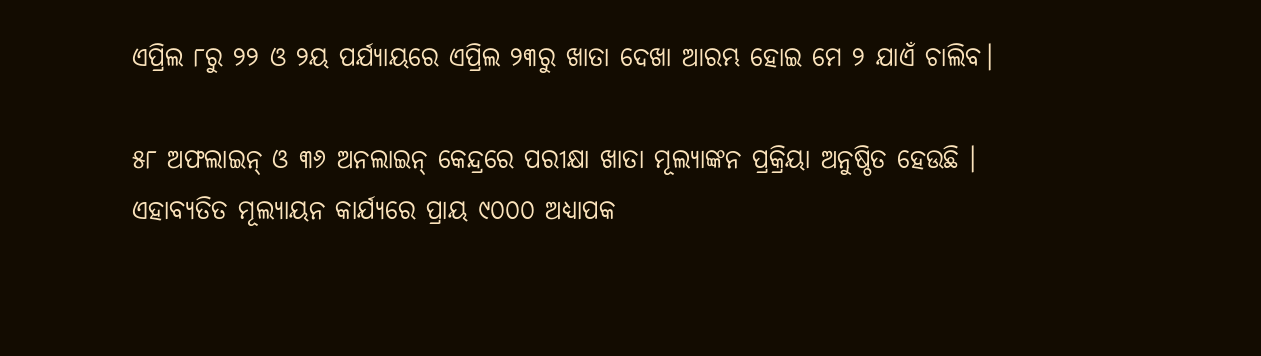ଏପ୍ରିଲ ୮ରୁ ୨୨ ଓ ୨ୟ ପର୍ଯ୍ୟାୟରେ ଏପ୍ରିଲ ୨୩ରୁ ଖାତା ଦେଖା ଆରମ୍ଭ ହୋଇ ମେ ୨ ଯାଏଁ ଚାଲିବ।

୫୮ ଅଫଲାଇନ୍ ଓ ୩୬ ଅନଲାଇନ୍ କେନ୍ଦ୍ରରେ ପରୀକ୍ଷା ଖାତା ମୂଲ୍ୟାଙ୍କନ ପ୍ରକ୍ରିୟା ଅନୁଷ୍ଠିତ ହେଉଛି । ଏହାବ୍ୟତିତ ମୂଲ୍ୟାୟନ କାର୍ଯ୍ୟରେ ପ୍ରାୟ ୯୦୦୦ ଅଧ୍ୟାପକ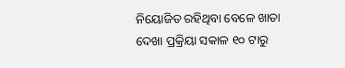ନିୟୋଜିତ ରହିଥିବା ବେଳେ ଖାତା ଦେଖା ପ୍ରକ୍ରିୟା ସକାଳ ୧୦ ଟାରୁ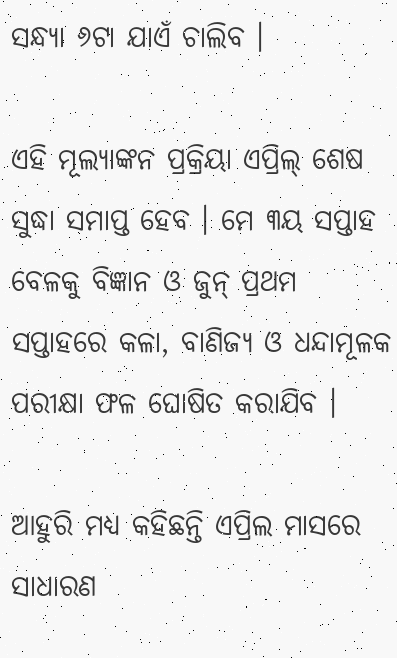ସନ୍ଧ୍ୟା ୬ଟା ଯାଏଁ ଚାଲିବ ।

ଏହି ମୂଲ୍ୟାଙ୍କନ ପ୍ରକ୍ରିୟା ଏପ୍ରିଲ୍ ଶେଷ ସୁଦ୍ଧା ସମାପ୍ତ ହେବ । ମେ ୩ୟ ସପ୍ତାହ ବେଳକୁ ବିଜ୍ଞାନ ଓ ଜୁନ୍ ପ୍ରଥମ ସପ୍ତାହରେ କଳା, ବାଣିଜ୍ୟ ଓ ଧନ୍ଦାମୂଳକ ପରୀକ୍ଷା ଫଳ ଘୋଷିତ କରାଯିବ ।

ଆହୁରି ମଧ୍ୟ କହିଛନ୍ତି ଏପ୍ରିଲ ମାସରେ ସାଧାରଣ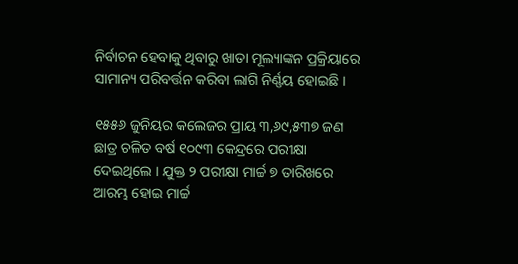ନିର୍ବାଚନ ହେବାକୁ ଥିବାରୁ ଖାତା ମୂଲ୍ୟାଙ୍କନ ପ୍ରକ୍ରିୟାରେ ସାମାନ୍ୟ ପରିବର୍ତ୍ତନ କରିବା ଲାଗି ନିର୍ଣ୍ଣୟ ହୋଇଛି ।

୧୫୫୬ ଜୁନିୟର କଲେଜର ପ୍ରାୟ ୩,୬୯,୫୩୭ ଜଣ ଛାତ୍ର ଚଳିତ ବର୍ଷ ୧୦୯୩ କେନ୍ଦ୍ରରେ ପରୀକ୍ଷା ଦେଇଥିଲେ । ଯୁକ୍ତ ୨ ପରୀକ୍ଷା ମାର୍ଚ୍ଚ ୭ ତାରିଖରେ ଆରମ୍ଭ ହୋଇ ମାର୍ଚ୍ଚ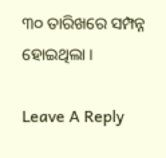୩୦ ତାରିଖରେ ସମ୍ପନ୍ନ ହୋଇଥିଲା ।

Leave A Reply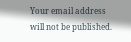Your email address will not be published.